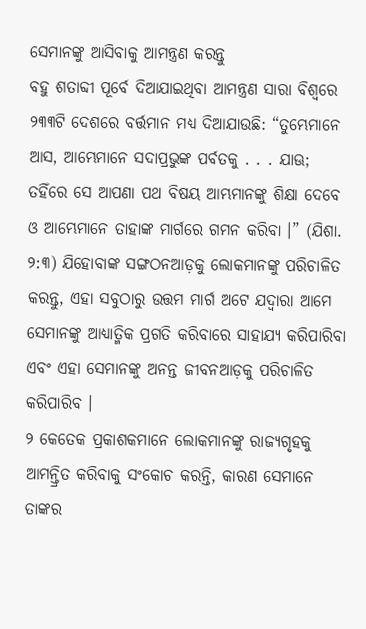ସେମାନଙ୍କୁ ଆସିବାକୁ ଆମନ୍ତ୍ରଣ କରନ୍ତୁ
ବହୁ ଶତାବ୍ଦୀ ପୂର୍ବେ ଦିଆଯାଇଥିବା ଆମନ୍ତ୍ରଣ ସାରା ବିଶ୍ୱରେ ୨୩୩ଟି ଦେଶରେ ବର୍ତ୍ତମାନ ମଧ୍ୟ ଦିଆଯାଉଛି: “ତୁମ୍ଭେମାନେ ଆସ, ଆମ୍ଭେମାନେ ସଦାପ୍ରଭୁଙ୍କ ପର୍ବତକୁ . . . ଯାଊ; ତହିଁରେ ସେ ଆପଣା ପଥ ବିଷୟ ଆମ୍ଭମାନଙ୍କୁ ଶିକ୍ଷା ଦେବେ ଓ ଆମ୍ଭେମାନେ ତାହାଙ୍କ ମାର୍ଗରେ ଗମନ କରିବା ।” (ଯିଶା. ୨:୩) ଯିହୋବାଙ୍କ ସଙ୍ଗଠନଆଡ଼କୁ ଲୋକମାନଙ୍କୁ ପରିଚାଳିତ କରନ୍ତୁ, ଏହା ସବୁଠାରୁ ଉତ୍ତମ ମାର୍ଗ ଅଟେ ଯଦ୍ୱାରା ଆମେ ସେମାନଙ୍କୁ ଆଧ୍ୟାତ୍ମିକ ପ୍ରଗତି କରିବାରେ ସାହାଯ୍ୟ କରିପାରିବା ଏବଂ ଏହା ସେମାନଙ୍କୁ ଅନନ୍ତ ଜୀବନଆଡ଼କୁ ପରିଚାଳିତ କରିପାରିବ ।
୨ କେତେକ ପ୍ରକାଶକମାନେ ଲୋକମାନଙ୍କୁ ରାଜ୍ୟଗୃହକୁ ଆମନ୍ତ୍ରିତ କରିବାକୁ ସଂକୋଚ କରନ୍ତି, କାରଣ ସେମାନେ ତାଙ୍କର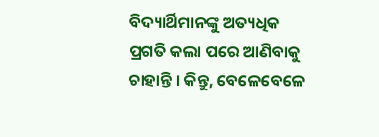ବିଦ୍ୟାର୍ଥିମାନଙ୍କୁ ଅତ୍ୟଧିକ ପ୍ରଗତି କଲା ପରେ ଆଣିବାକୁ ଚାହାନ୍ତି । କିନ୍ତୁ, ବେଳେବେଳେ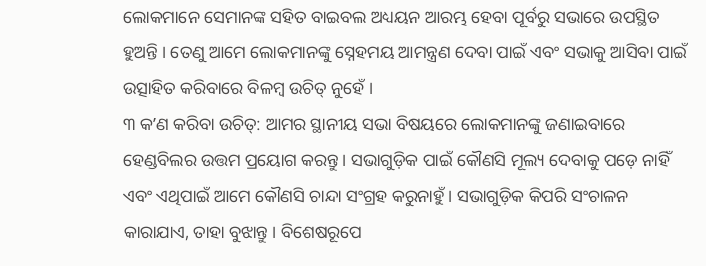ଲୋକମାନେ ସେମାନଙ୍କ ସହିତ ବାଇବଲ ଅଧ୍ୟୟନ ଆରମ୍ଭ ହେବା ପୂର୍ବରୁ ସଭାରେ ଉପସ୍ଥିତ ହୁଅନ୍ତି । ତେଣୁ ଆମେ ଲୋକମାନଙ୍କୁ ସ୍ନେହମୟ ଆମନ୍ତ୍ରଣ ଦେବା ପାଇଁ ଏବଂ ସଭାକୁ ଆସିବା ପାଇଁ ଉତ୍ସାହିତ କରିବାରେ ବିଳମ୍ବ ଉଚିତ୍ ନୁହେଁ ।
୩ କʼଣ କରିବା ଉଚିତ୍: ଆମର ସ୍ଥାନୀୟ ସଭା ବିଷୟରେ ଲୋକମାନଙ୍କୁ ଜଣାଇବାରେ ହେଣ୍ଡବିଲର ଉତ୍ତମ ପ୍ରୟୋଗ କରନ୍ତୁ । ସଭାଗୁଡ଼ିକ ପାଇଁ କୌଣସି ମୂଲ୍ୟ ଦେବାକୁ ପଡ଼େ ନାହିଁ ଏବଂ ଏଥିପାଇଁ ଆମେ କୌଣସି ଚାନ୍ଦା ସଂଗ୍ରହ କରୁନାହୁଁ । ସଭାଗୁଡ଼ିକ କିପରି ସଂଚାଳନ କାରାଯାଏ, ତାହା ବୁଝାନ୍ତୁ । ବିଶେଷରୂପେ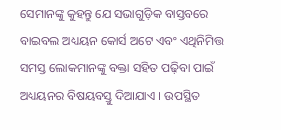ସେମାନଙ୍କୁ କୁହନ୍ତୁ ଯେ ସଭାଗୁଡ଼ିକ ବାସ୍ତବରେ ବାଇବଲ ଅଧ୍ୟୟନ କୋର୍ସ ଅଟେ ଏବଂ ଏଥିନିମିତ୍ତ ସମସ୍ତ ଲୋକମାନଙ୍କୁ ବକ୍ତା ସହିତ ପଢ଼ିବା ପାଇଁ ଅଧ୍ୟୟନର ବିଷୟବସ୍ତୁ ଦିଆଯାଏ । ଉପସ୍ଥିତ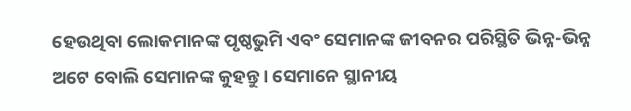ହେଉଥିବା ଲୋକମାନଙ୍କ ପୃଷ୍ଠଭୁମି ଏବଂ ସେମାନଙ୍କ ଜୀବନର ପରିସ୍ଥିତି ଭିନ୍ନ-ଭିନ୍ନ ଅଟେ ବୋଲି ସେମାନଙ୍କ କୁହନ୍ତୁ । ସେମାନେ ସ୍ଥାନୀୟ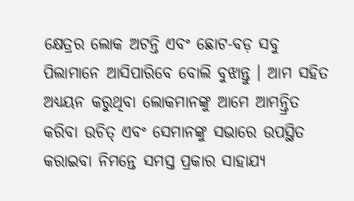କ୍ଷେତ୍ରର ଲୋକ ଅଟନ୍ତି ଏବଂ ଛୋଟ-ବଡ଼ ସବୁ ପିଲାମାନେ ଆସିପାରିବେ ବୋଲି ବୁଝାନ୍ତୁ । ଆମ ସହିତ ଅଧ୍ୟୟନ କରୁଥିବା ଲୋକମାନଙ୍କୁ ଆମେ ଆମନ୍ତ୍ରିତ କରିବା ଉଚିତ୍ ଏବଂ ସେମାନଙ୍କୁ ସଭାରେ ଉପସ୍ଥିତ କରାଇବା ନିମନ୍ତେ ସମସ୍ତ ପ୍ରକାର ସାହାଯ୍ୟ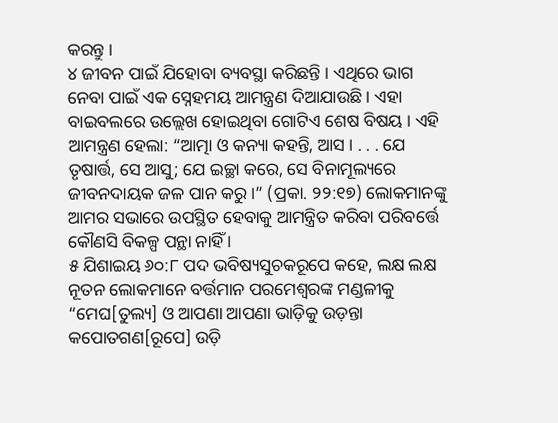କରନ୍ତୁ ।
୪ ଜୀବନ ପାଇଁ ଯିହୋବା ବ୍ୟବସ୍ଥା କରିଛନ୍ତି । ଏଥିରେ ଭାଗ ନେବା ପାଇଁ ଏକ ସ୍ନେହମୟ ଆମନ୍ତ୍ରଣ ଦିଆଯାଉଛି । ଏହା ବାଇବଲରେ ଉଲ୍ଲେଖ ହୋଇଥିବା ଗୋଟିଏ ଶେଷ ବିଷୟ । ଏହି ଆମନ୍ତ୍ରଣ ହେଲା: “ଆତ୍ମା ଓ କନ୍ୟା କହନ୍ତି, ଆସ । . . . ଯେ ତୃଷାର୍ତ୍ତ, ସେ ଆସୁ; ଯେ ଇଚ୍ଛା କରେ, ସେ ବିନାମୂଲ୍ୟରେ ଜୀବନଦାୟକ ଜଳ ପାନ କରୁ ।” (ପ୍ରକା. ୨୨:୧୭) ଲୋକମାନଙ୍କୁ ଆମର ସଭାରେ ଉପସ୍ଥିତ ହେବାକୁ ଆମନ୍ତ୍ରିତ କରିବା ପରିବର୍ତ୍ତେ କୌଣସି ବିକଳ୍ପ ପନ୍ଥା ନାହିଁ ।
୫ ଯିଶାଇୟ ୬୦:୮ ପଦ ଭବିଷ୍ୟସୁଚକରୂପେ କହେ, ଲକ୍ଷ ଲକ୍ଷ ନୂତନ ଲୋକମାନେ ବର୍ତ୍ତମାନ ପରମେଶ୍ୱରଙ୍କ ମଣ୍ଡଳୀକୁ “ମେଘ[ତୁଲ୍ୟ] ଓ ଆପଣା ଆପଣା ଭାଡ଼ିକୁ ଉଡ଼ନ୍ତା କପୋତଗଣ[ରୂପେ] ଉଡ଼ି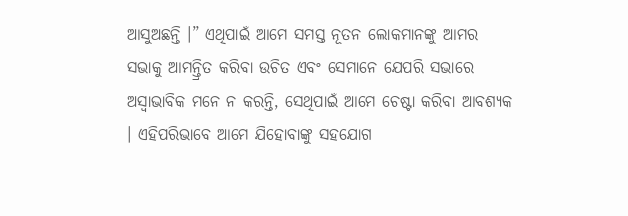ଆସୁଅଛନ୍ତି ।” ଏଥିପାଇଁ ଆମେ ସମସ୍ତ ନୂତନ ଲୋକମାନଙ୍କୁ ଆମର ସଭାକୁ ଆମନ୍ତ୍ରିତ କରିବା ଉଚିତ ଏବଂ ସେମାନେ ଯେପରି ସଭାରେ ଅସ୍ୱାଭାବିକ ମନେ ନ କରନ୍ତି, ସେଥିପାଇଁ ଆମେ ଚେଷ୍ଟା କରିବା ଆବଶ୍ୟକ । ଏହିପରିଭାବେ ଆମେ ଯିହୋବାଙ୍କୁ ସହଯୋଗ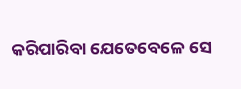କରିପାରିବା ଯେତେବେଳେ ସେ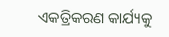ଏକତ୍ରିକରଣ କାର୍ଯ୍ୟକୁ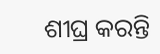ଶୀଘ୍ର କରନ୍ତି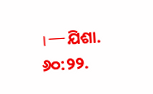।—ଯିଶା. ୬୦:୨୨.